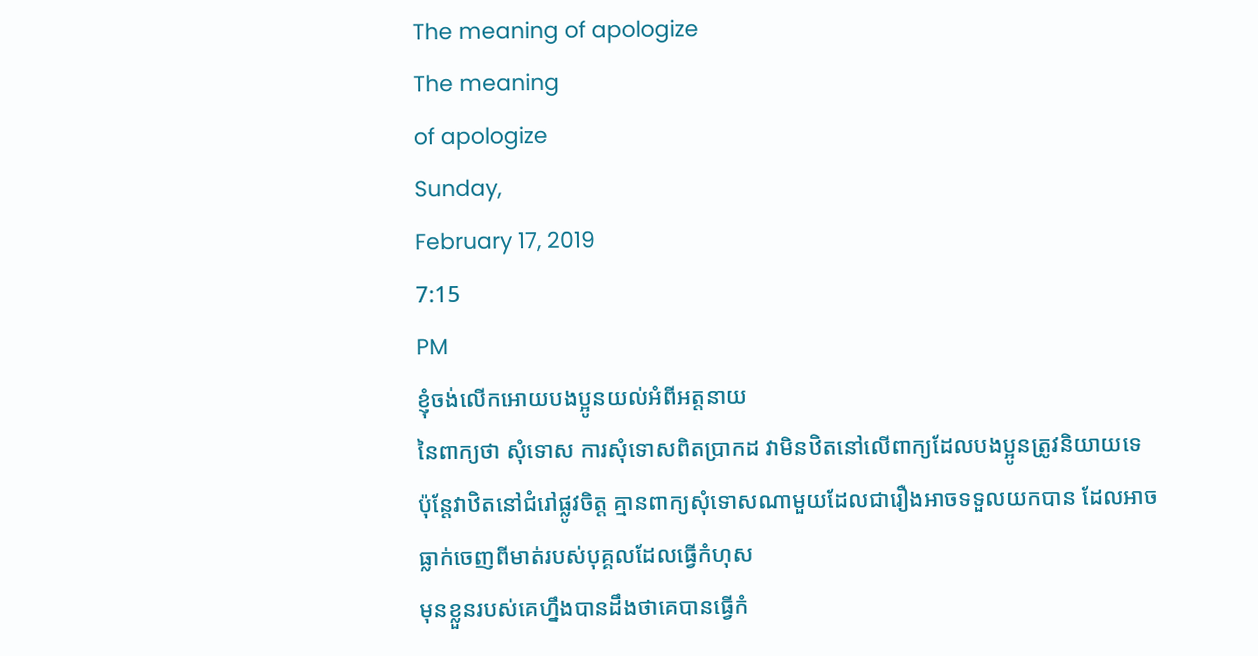The meaning of apologize
The meaning
of apologize
Sunday,
February 17, 2019
7:15
PM
ខ្ញុំចង់លើកអោយបងប្អូនយល់អំពីអត្តនាយ
នៃពាក្យថា សុំទោស ការសុំទោសពិតប្រាកដ វាមិនឋិតនៅលើពាក្យដែលបងប្អូនត្រូវនិយាយទេ
ប៉ុន្តែវាឋិតនៅជំរៅផ្លូវចិត្ត គ្មានពាក្យសុំទោសណាមួយដែលជារឿងអាចទទួលយកបាន ដែលអាច
ធ្លាក់ចេញពីមាត់របស់បុគ្គលដែលធ្វើកំហុស
មុនខ្លួនរបស់គេហ្នឹងបានដឹងថាគេបានធ្វើកំ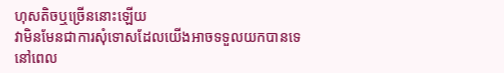ហុសតិចឬច្រើននោះឡើយ
វាមិនមែនជាការសុំទោសដែលយើងអាចទទួលយកបានទេ
នៅពេល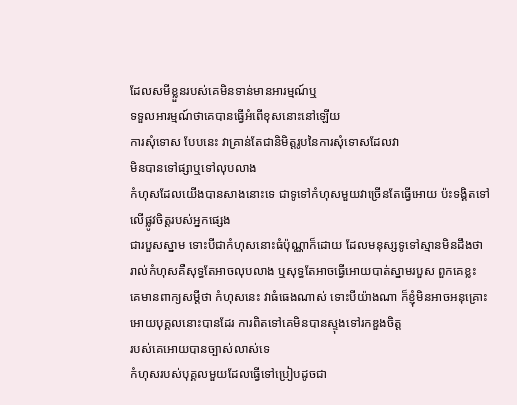ដែលសមីខ្លួនរបស់គេមិនទាន់មានអារម្មណ៍ឬ
ទទួលអារម្មណ៍ថាគេបានធ្វើអំពើខុសនោះនៅឡើយ
ការសុំទោស បែបនេះ វាគ្រាន់តែជានិមិត្តរូបនៃការសុំទោសដែលវា
មិនបានទៅផ្សាឬទៅលុបលាង
កំហុសដែលយើងបានសាងនោះទេ ជាទូទៅកំហុសមួយវាច្រើនតែធ្វើអោយ ប៉ះទង្គិតទៅ
លើផ្លូវចិត្តរបស់អ្នកផ្សេង
ជារបួសស្នាម ទោះបីជាកំហុសនោះធំប៉ុណ្ណាក៏ដោយ ដែលមនុស្សទូទៅស្មានមិនដឹងថា
រាល់កំហុសគឺសុទ្ធតែអាចលុបលាង ឬសុទ្ធតែអាចធ្វើអោយបាត់ស្នាមរបួស ពួកគេខ្លះ
គេមានពាក្យសម្តីថា កំហុសនេះ វាធំធេងណាស់ ទោះបីយ៉ាងណា ក៏ខ្ញុំមិនអាចអនុគ្រោះ
អោយបុគ្គលនោះបានដែរ ការពិតទៅគេមិនបានស្ទុងទៅរកឌួងចិត្ត
របស់គេអោយបានច្បាស់លាស់ទេ
កំហុសរបស់បុគ្គលមួយដែលធ្វើទៅប្រៀបដូចជា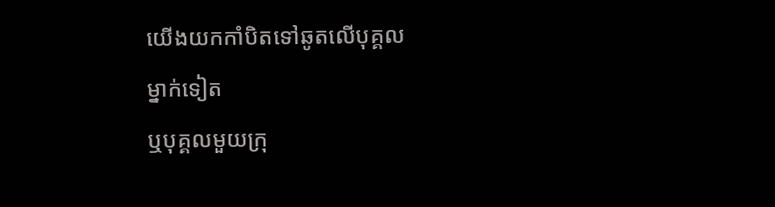យើងយកកាំបិតទៅឆូតលើបុគ្គល
ម្នាក់ទៀត
ឬបុគ្គលមួយក្រុ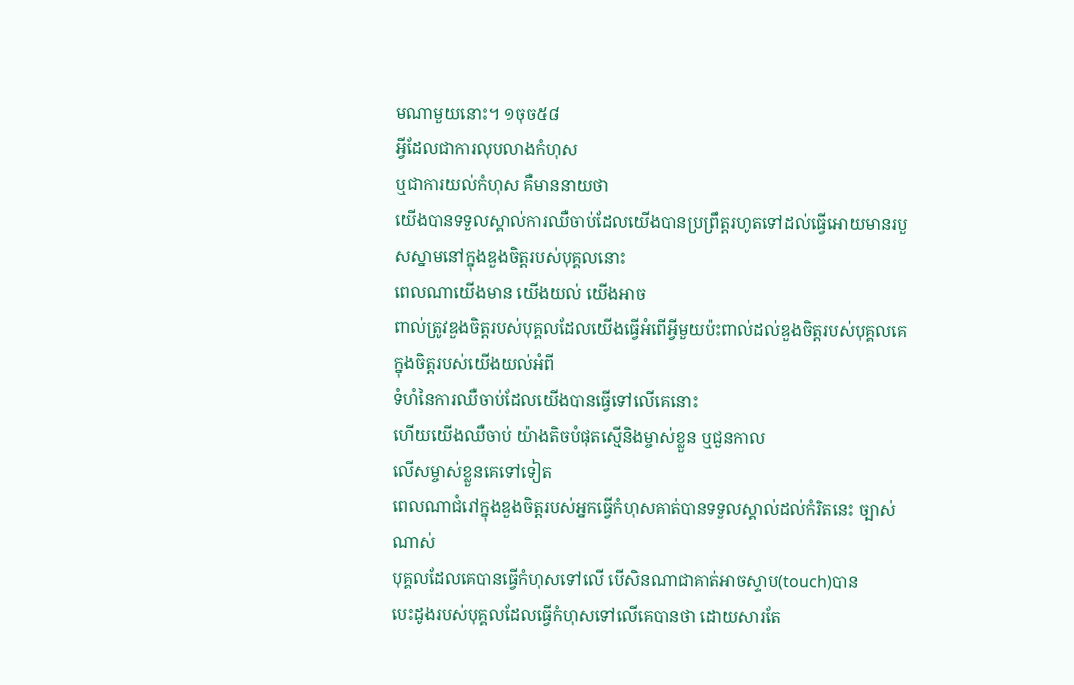មណាមួយនោះ។ ១ចុច៥៨
អ្វីដែលជាការលុបលាងកំហុស
ឬជាការយល់កំហុស គឺមាននាយថា
យើងបានទទួលស្គាល់ការឈឺចាប់ដែលយើងបានប្រព្រឹត្តរហូតទៅដល់ធ្វើអោយមានរបួសស្នាមនៅក្នុងឌួងចិត្តរបស់បុគ្គលនោះ
ពេលណាយើងមាន យើងយល់ យើងអាច
ពាល់ត្រូវឌួងចិត្តរបស់បុគ្គលដែលយើងធ្វើអំពើអ្វីមួយប៉ះពាល់ដល់ឌួងចិត្តរបស់បុគ្គលគេ
ក្នុងចិត្តរបស់យើងយល់អំពី
ទំហំនៃការឈឺចាប់ដែលយើងបានធ្វើទៅលើគេនោះ
ហើយយើងឈឺចាប់ យ៉ាងតិចបំផុតស្មើនិងម្ចាស់ខ្លួន ឬជួនកាល
លើសម្ចាស់ខ្លួនគេទៅទៀត
ពេលណាជំរៅក្នុងឌួងចិត្តរបស់អ្នកធ្វើកំហុសគាត់បានទទួលស្គាល់ដល់កំរិតនេះ ច្បាស់ណាស់
បុគ្គលដែលគេបានធ្វើកំហុសទៅលើ បើសិនណាជាគាត់អាចស្ទាប(touch)បាន
បេះដូងរបស់បុគ្គលដែលធ្វើកំហុសទៅលើគេបានថា ដោយសារតែ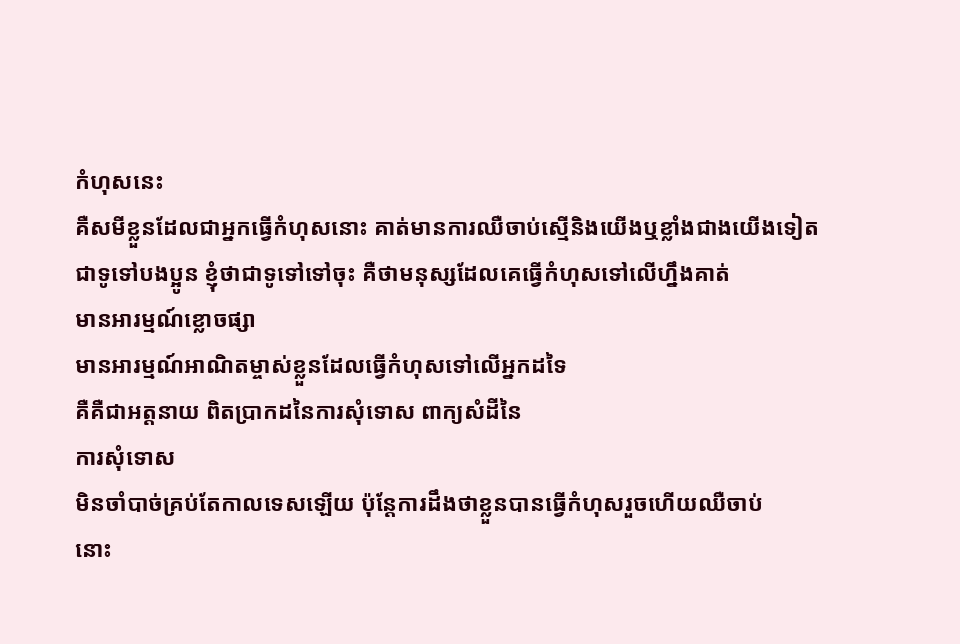កំហុសនេះ
គឺសមីខ្លួនដែលជាអ្នកធ្វើកំហុសនោះ គាត់មានការឈឺចាប់ស្មើនិងយើងឬខ្លាំងជាងយើងទៀត
ជាទូទៅបងប្អូន ខ្ញុំថាជាទូទៅទៅចុះ គឺថាមនុស្សដែលគេធ្វើកំហុសទៅលើហ្នឹងគាត់
មានអារម្មណ៍ខ្លោចផ្សា
មានអារម្មណ៍អាណិតម្ចាស់ខ្លួនដែលធ្វើកំហុសទៅលើអ្នកដទៃ
គឺគឺជាអត្តនាយ ពិតប្រាកដនៃការសុំទោស ពាក្យសំដីនៃ
ការសុំទោស
មិនចាំបាច់គ្រប់តែកាលទេសឡើយ ប៉ុន្តែការដឹងថាខ្លួនបានធ្វើកំហុសរួចហើយឈឺចាប់
នោះ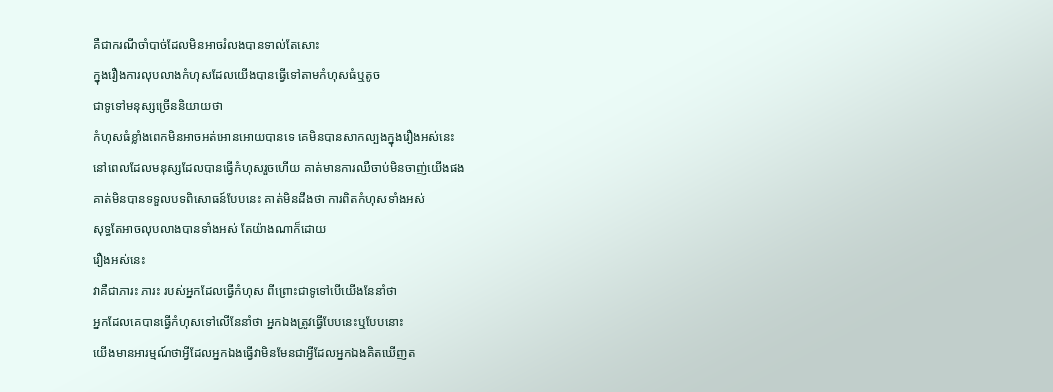គឺជាករណីចាំបាច់ដែលមិនអាចរំលងបានទាល់តែសោះ
ក្នុងរឿងការលុបលាងកំហុសដែលយើងបានធ្វើទៅតាមកំហុសធំឬតូច
ជាទូទៅមនុស្សច្រើននិយាយថា
កំហុសធំខ្លាំងពេកមិនអាចអត់អោនអោយបានទេ គេមិនបានសាកល្បងក្នុងរឿងអស់នេះ
នៅពេលដែលមនុស្សដែលបានធ្វើកំហុសរួចហើយ គាត់មានការឈឺចាប់មិនចាញ់យើងផង
គាត់មិនបានទទួលបទពិសោធន៍បែបនេះ គាត់មិនដឹងថា ការពិតកំហុសទាំងអស់
សុទ្ធតែអាចលុបលាងបានទាំងអស់ តែយ៉ាងណាក៏ដោយ
រឿងអស់នេះ
វាគឺជាភារះ ភារះ របស់អ្នកដែលធ្វើកំហុស ពីព្រោះជាទូទៅបើយើងនែនាំថា
អ្នកដែលគេបានធ្វើកំហុសទៅលើនែនាំថា អ្នកឯងត្រូវធ្វើបែបនេះឬបែបនោះ
យើងមានអារម្មណ៍ថាអ្វីដែលអ្នកឯងធ្វើវាមិនមែនជាអ្វីដែលអ្នកឯងគិតឃើញត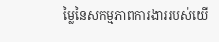ម្លៃនៃសកម្មភាពការងាររបស់យើ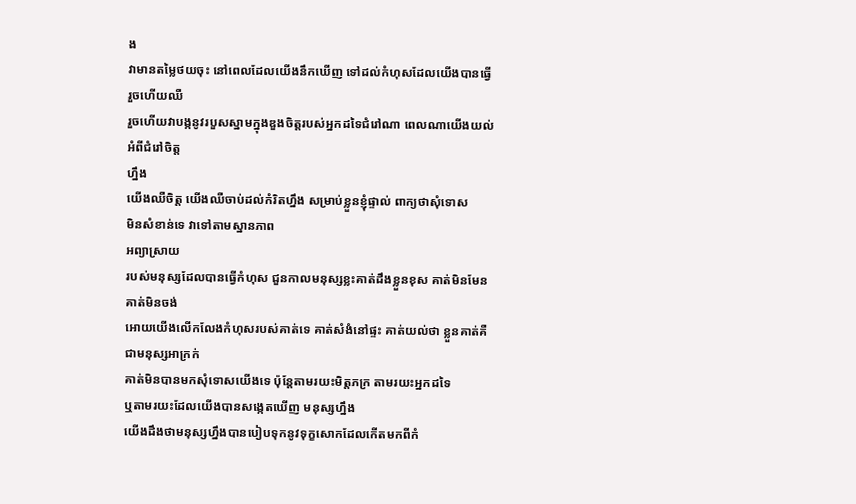ង
វាមានតម្លៃថយចុះ នៅពេលដែលយើងនឹកឃើញ ទៅដល់កំហុសដែលយើងបានធ្វើ រួចហើយឈឺ
រួចហើយវាបង្កនូវរបួសស្នាមក្នុងឌួងចិត្តរបស់អ្នកដទៃជំរៅណា ពេលណាយើងយល់អំពីជំរៅចិត្ត
ហ្នឹង
យើងឈឺចិត្ត យើងឈឺចាប់ដល់កំរិតហ្នឹង សម្រាប់ខ្លួនខ្ញុំផ្ទាល់ ពាក្យថាសុំទោស
មិនសំខាន់ទេ វាទៅតាមស្នានភាព
អព្យាស្រាយ
របស់មនុស្សដែលបានធ្វើកំហុស ជួនកាលមនុស្សខ្លះគាត់ដឹងខ្លួនខុស គាត់មិនមែន គាត់មិនចង់
អោយយើងលើកលែងកំហុសរបស់គាត់ទេ គាត់សំងំនៅផ្ទះ គាត់យល់ថា ខ្លួនគាត់គឺជាមនុស្សអាក្រក់
គាត់មិនបានមកសុំទោសយើងទេ ប៉ុន្តែតាមរយះមិត្តភក្រ តាមរយះអ្នកដទៃ
ឬតាមរយះដែលយើងបានសង្កេតឃើញ មនុស្សហ្នឹង
យើងដឹងថាមនុស្សហ្នឹងបានបៀបទុកនូវទុក្ខសោកដែលកើតមកពីកំ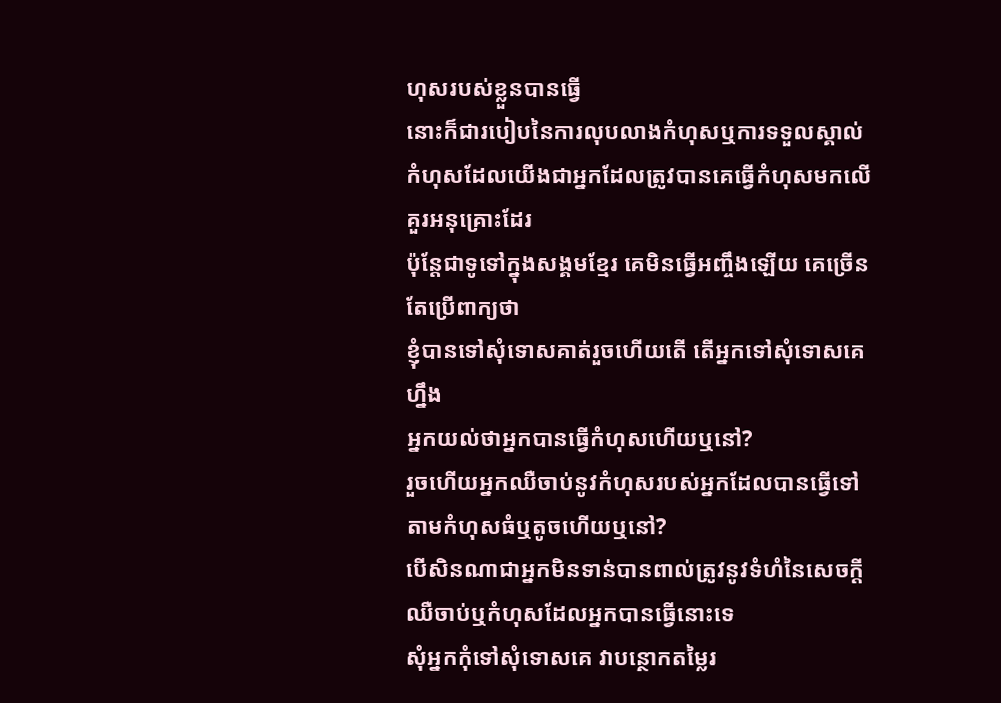ហុសរបស់ខ្លួនបានធ្វើ
នោះក៏ជារបៀបនៃការលុបលាងកំហុសឬការទទួលស្គាល់កំហុសដែលយើងជាអ្នកដែលត្រូវបានគេធ្វើកំហុសមកលើគួរអនុគ្រោះដែរ
ប៉ុន្តែជាទូទៅក្នុងសង្គមខ្មែរ គេមិនធ្វើអញ្ចឹងឡើយ គេច្រើនតែប្រើពាក្យថា
ខ្ញុំបានទៅសុំទោសគាត់រួចហើយតើ តើអ្នកទៅសុំទោសគេហ្នឹង
អ្នកយល់ថាអ្នកបានធ្វើកំហុសហើយឬនៅ?
រួចហើយអ្នកឈឺចាប់នូវកំហុសរបស់អ្នកដែលបានធ្វើទៅតាមកំហុសធំឬតូចហើយឬនៅ?
បើសិនណាជាអ្នកមិនទាន់បានពាល់ត្រូវនូវទំហំនៃសេចក្តីឈឺចាប់ឬកំហុសដែលអ្នកបានធ្វើនោះទេ
សុំអ្នកកុំទៅសុំទោសគេ វាបន្ថោកតម្លៃរ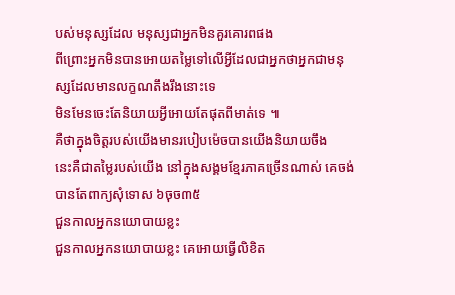បស់មនុស្សដែល មនុស្សជាអ្នកមិនគួរគោរពផង
ពីព្រោះអ្នកមិនបានអោយតម្លៃទៅលើអ្វីដែលជាអ្នកថាអ្នកជាមនុស្សដែលមានលក្ខណតឹងរឹងនោះទេ
មិនមែនចេះតែនិយាយអ្វីអោយតែផុតពីមាត់ទេ ៕
គឺថាក្នុងចិត្តរបស់យើងមានរបៀបម៉េចបានយើងនិយាយចឹង
នេះគឺជាតម្លៃរបស់យើង នៅក្នុងសង្គមខ្មែរភាគច្រើនណាស់ គេចង់បានតែពាក្យសុំទោស ៦ចុច៣៥
ជួនកាលអ្នកនយោបាយខ្លះ
ជួនកាលអ្នកនយោបាយខ្លះ គេអោយធ្វើលិខិត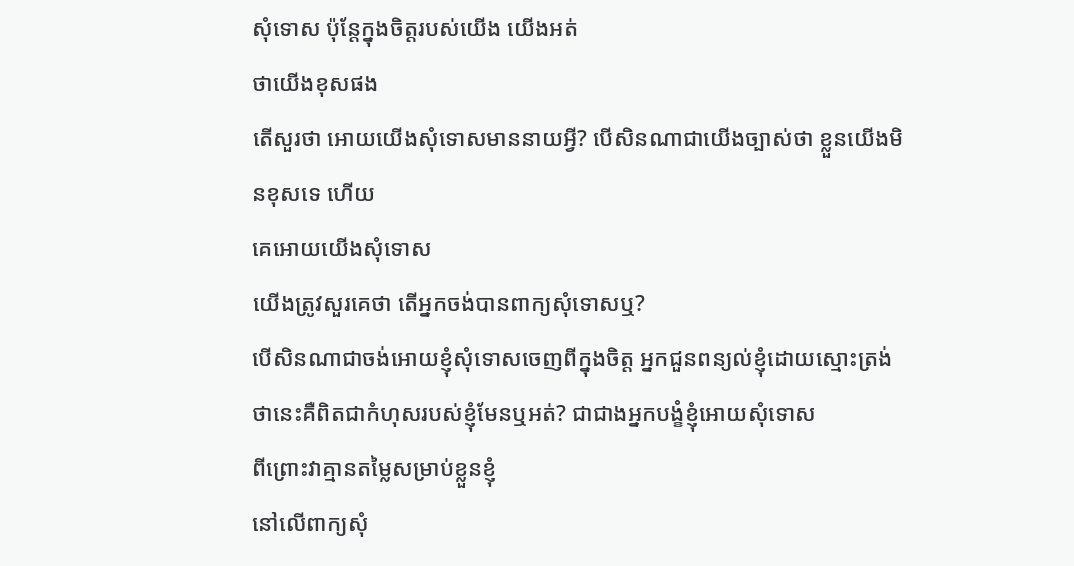សុំទោស ប៉ុន្តែក្នុងចិត្តរបស់យើង យើងអត់
ថាយើងខុសផង
តើសួរថា អោយយើងសុំទោសមាននាយអ្វី? បើសិនណាជាយើងច្បាស់ថា ខ្លួនយើងមិនខុសទេ ហើយ
គេអោយយើងសុំទោស
យើងត្រូវសួរគេថា តើអ្នកចង់បានពាក្យសុំទោសឬ?
បើសិនណាជាចង់អោយខ្ញុំសុំទោសចេញពីក្នុងចិត្ត អ្នកជួនពន្យល់ខ្ញុំដោយស្មោះត្រង់
ថានេះគឺពិតជាកំហុសរបស់ខ្ញុំមែនឬអត់? ជាជាងអ្នកបង្ខំខ្ញុំអោយសុំទោស
ពីព្រោះវាគ្មានតម្លៃសម្រាប់ខ្លួនខ្ញុំ
នៅលើពាក្យសុំ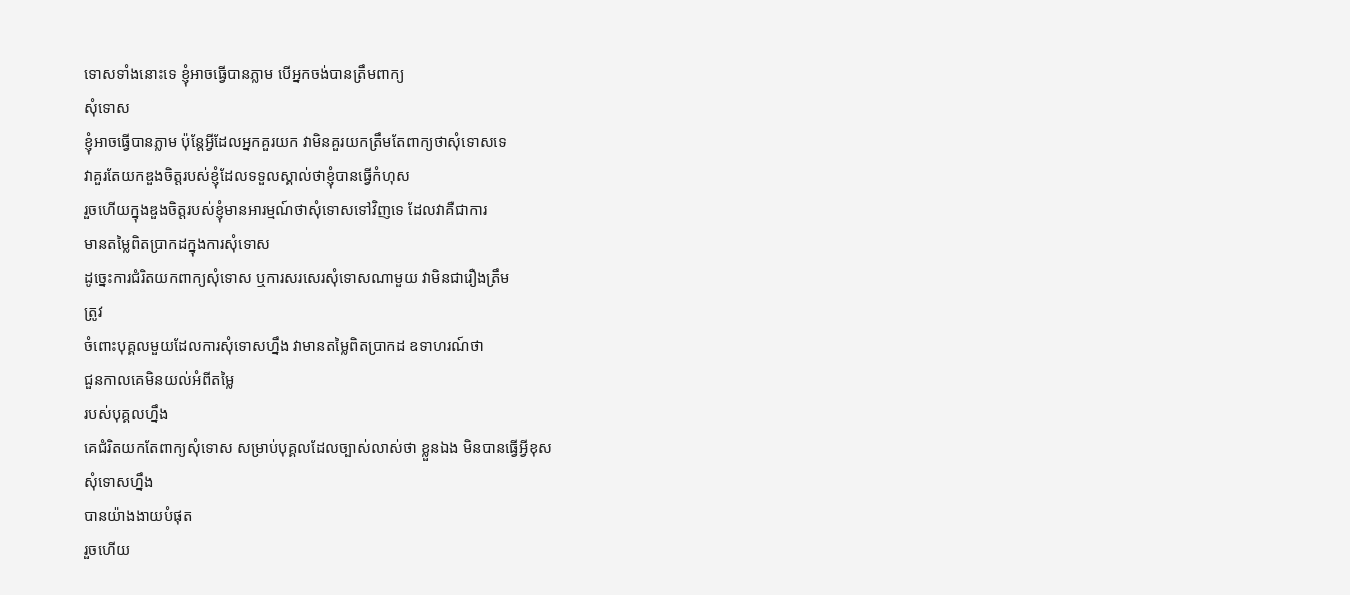ទោសទាំងនោះទេ ខ្ញុំអាចធ្វើបានភ្លាម បើអ្នកចង់បានត្រឹមពាក្យ
សុំទោស
ខ្ញុំអាចធ្វើបានភ្លាម ប៉ុន្តែអ្វីដែលអ្នកគួរយក វាមិនគួរយកត្រឹមតែពាក្យថាសុំទោសទេ
វាគួរតែយកឌួងចិត្តរបស់ខ្ញុំដែលទទួលស្គាល់ថាខ្ញុំបានធ្វើកំហុស
រួចហើយក្នុងឌួងចិត្តរបស់ខ្ញុំមានអារម្មណ៍ថាសុំទោសទៅវិញទេ ដែលវាគឺជាការ
មានតម្លៃពិតប្រាកដក្នុងការសុំទោស
ដូច្នេះការជំរិតយកពាក្យសុំទោស ឬការសរសេរសុំទោសណាមួយ វាមិនជារឿងត្រឹម
ត្រូវ
ចំពោះបុគ្គលមួយដែលការសុំទោសហ្នឹង វាមានតម្លៃពិតប្រាកដ ឧទាហរណ៍ថា
ជួនកាលគេមិនយល់អំពីតម្លៃ
របស់បុគ្គលហ្នឹង
គេជំរិតយកតែពាក្យសុំទោស សម្រាប់បុគ្គលដែលច្បាស់លាស់ថា ខ្លួនឯង មិនបានធ្វើអ្វីខុស
សុំទោសហ្នឹង
បានយ៉ាងងាយបំផុត
រួចហើយ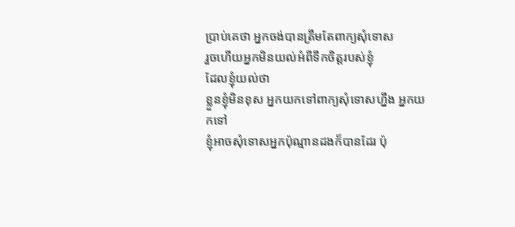ប្រាប់គេថា អ្នកចង់បានត្រឹមតែពាក្យសុំទោស
រួចហើយអ្នកមិនយល់អំពីទឹកចិត្តរបស់ខ្ញុំ
ដែលខ្ញុំយល់ថា
ខ្លួនខ្ញុំមិនខុស អ្នកយកទៅពាក្យសុំទោសហ្នឹង អ្នកយកទៅ
ខ្ញុំអាចសុំទោសអ្នកប៉ុណ្មានដងក៏បានដែរ ប៉ុ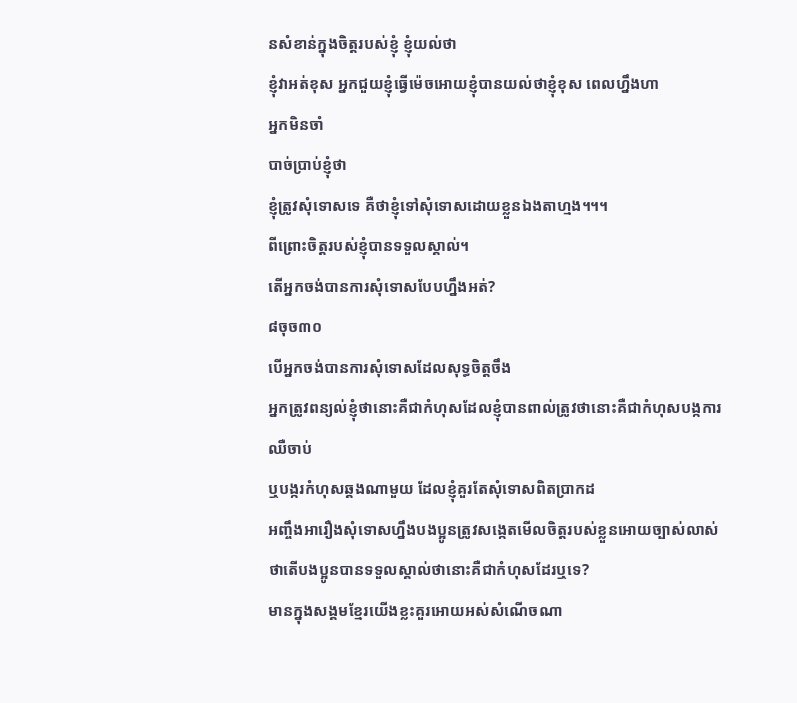នសំខាន់ក្នុងចិត្តរបស់ខ្ញុំ ខ្ញុំយល់ថា
ខ្ញុំវាអត់ខុស អ្នកជួយខ្ញុំធ្វើម៉េចអោយខ្ញុំបានយល់ថាខ្ញុំខុស ពេលហ្នឹងហា
អ្នកមិនចាំ
បាច់ប្រាប់ខ្ញុំថា
ខ្ញុំត្រូវសុំទោសទេ គឺថាខ្ញុំទៅសុំទោសដោយខ្លួនឯងតាហ្មង។។។
ពីព្រោះចិត្តរបស់ខ្ញុំបានទទួលស្គាល់។
តើអ្នកចង់បានការសុំទោសបែបហ្នឹងអត់?
៨ចុច៣០
បើអ្នកចង់បានការសុំទោសដែលសុទ្ធចិត្តចឹង
អ្នកត្រូវពន្យល់ខ្ញុំថានោះគឺជាកំហុសដែលខ្ញុំបានពាល់ត្រូវថានោះគឺជាកំហុសបង្កការឈឺចាប់
ឬបង្ករកំហុសឆ្គងណាមួយ ដែលខ្ញុំគួរតែសុំទោសពិតប្រាកដ
អញ្ចឹងអារឿងសុំទោសហ្នឹងបងប្អូនត្រូវសង្កេតមើលចិត្តរបស់ខ្លួនអោយច្បាស់លាស់
ថាតើបងប្អូនបានទទួលស្គាល់ថានោះគឺជាកំហុសដែរឬទេ?
មានក្នុងសង្គមខ្មែរយើងខ្លះគួរអោយអស់សំណើចណា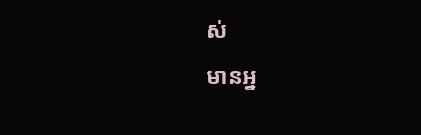ស់
មានអ្ន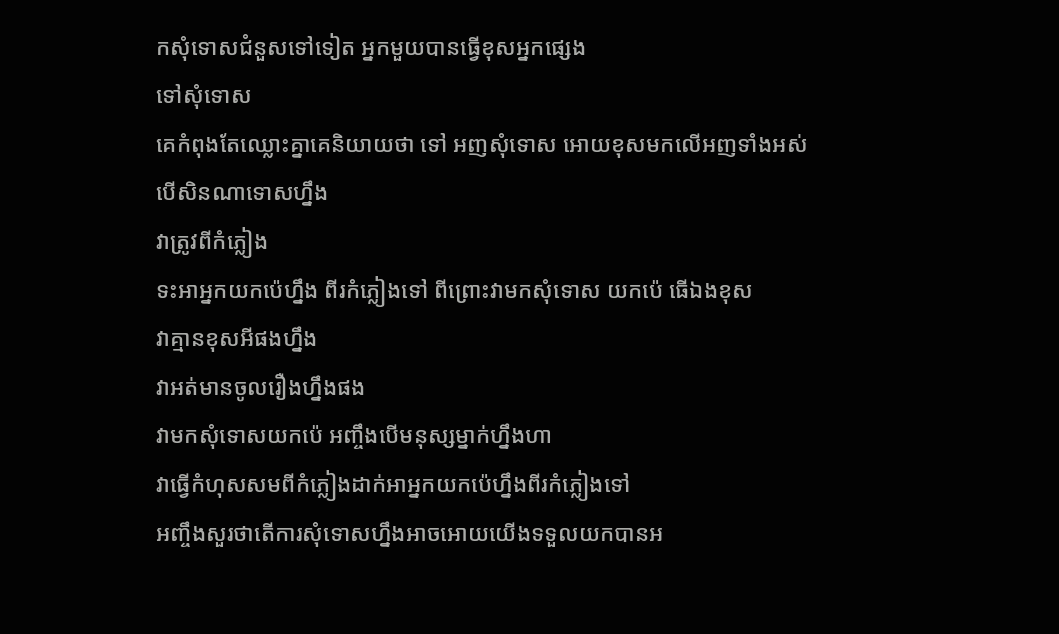កសុំទោសជំនួសទៅទៀត អ្នកមួយបានធ្វើខុសអ្នកផ្សេង
ទៅសុំទោស
គេកំពុងតែឈ្លោះគ្នាគេនិយាយថា ទៅ អញសុំទោស អោយខុសមកលើអញទាំងអស់ បើសិនណាទោសហ្នឹង
វាត្រូវពីកំភ្លៀង
ទះអាអ្នកយកប៉េហ្នឹង ពីរកំភ្លៀងទៅ ពីព្រោះវាមកសុំទោស យកប៉េ ធើឯងខុស
វាគ្មានខុសអីផងហ្នឹង
វាអត់មានចូលរឿងហ្នឹងផង
វាមកសុំទោសយកប៉េ អញ្ចឹងបើមនុស្សម្នាក់ហ្នឹងហា
វាធ្វើកំហុសសមពីកំភ្លៀងដាក់អាអ្នកយកប៉េហ្នឹងពីរកំភ្លៀងទៅ
អញ្ចឹងសួរថាតើការសុំទោសហ្នឹងអាចអោយយើងទទួលយកបានអ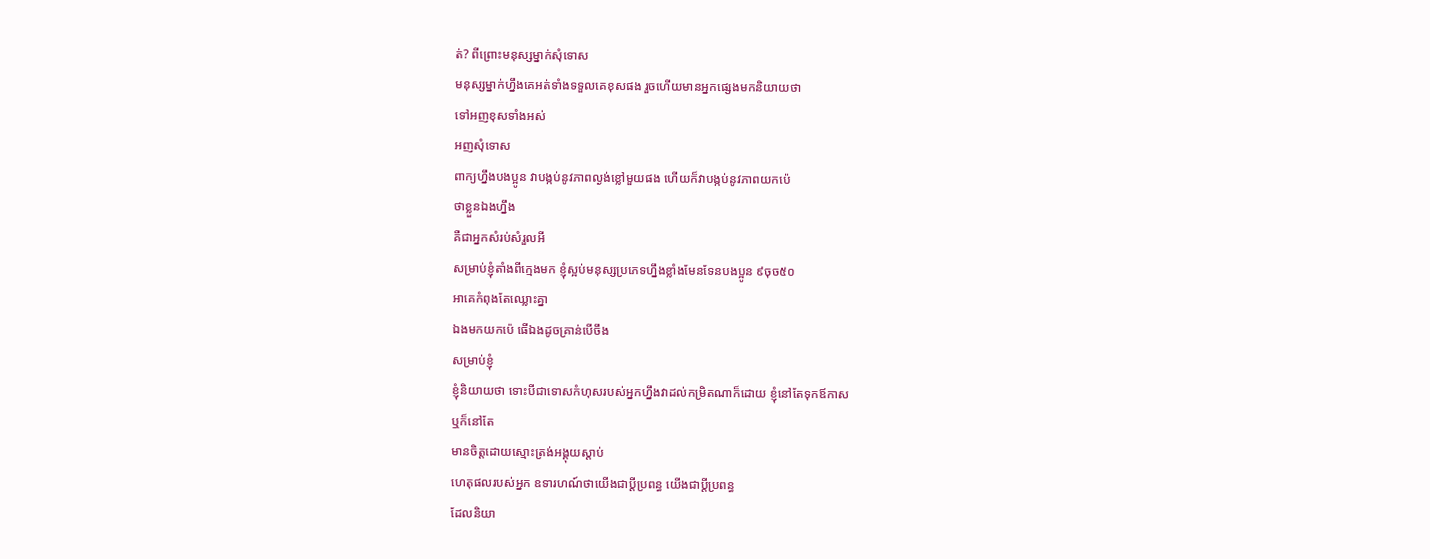ត់? ពីព្រោះមនុស្សម្នាក់សុំទោស
មនុស្សម្នាក់ហ្នឹងគេអត់ទាំងទទួលគេខុសផង រួចហើយមានអ្នកផ្សេងមកនិយាយថា
ទៅអញខុសទាំងអស់
អញសុំទោស
ពាក្យហ្នឹងបងប្អូន វាបង្កប់នូវភាពល្ងង់ខ្លៅមួយផង ហើយក៏វាបង្កប់នូវភាពយកប៉េ
ថាខ្លួនឯងហ្នឹង
គឺជាអ្នកសំរប់សំរួលអី
សម្រាប់ខ្ញុំតាំងពីក្មេងមក ខ្ញុំស្អប់មនុស្សប្រភេទហ្នឹងខ្លាំងមែនទែនបងប្អូន ៩ចុច៥០
អាគេកំពុងតែឈ្លោះគ្នា
ឯងមកយកប៉េ ធើឯងដូចគ្រាន់បើចឹង
សម្រាប់ខ្ញុំ
ខ្ញុំនិយាយថា ទោះបីជាទោសកំហុសរបស់អ្នកហ្នឹងវាដល់កម្រិតណាក៏ដោយ ខ្ញុំនៅតែទុកឪកាស
ឬក៏នៅតែ
មានចិត្តដោយស្មោះត្រង់អង្គុយស្តាប់
ហេតុផលរបស់អ្នក ឧទារហណ៍ថាយើងជាប្តីប្រពន្ធ យើងជាប្តីប្រពន្ធ
ដែលនិយា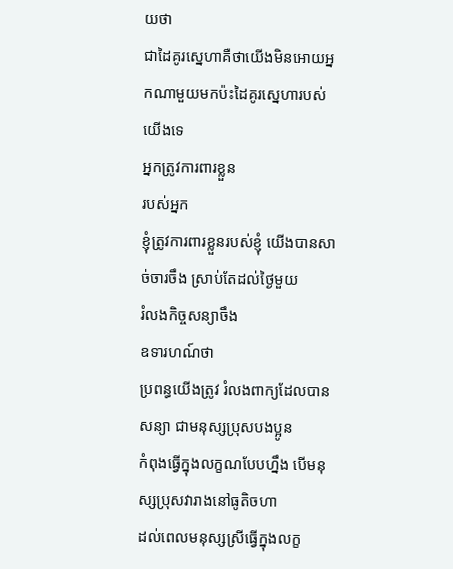យថា
ជាដៃគូរស្នេហាគឺថាយើងមិនអោយអ្នកណាមួយមកប៉ះដៃគូរស្នេហារបស់យើងទេ
អ្នកត្រូវការពារខ្លួន
របស់អ្នក
ខ្ញុំត្រូវការពារខ្លួនរបស់ខ្ញុំ យើងបានសាច់ចារចឹង ស្រាប់តែដល់ថ្ងៃមួយ
រំលងកិច្ចសន្យាចឹង
ឧទារហណ៍ថា
ប្រពន្ធយើងត្រូវ រំលងពាក្យដែលបានសន្យា ជាមនុស្សប្រុសបងប្អូន
កំពុងធ្វើក្នុងលក្ខណបែបហ្នឹង បើមនុស្សប្រុសវារាងនៅធូតិចហា
ដល់ពេលមនុស្សស្រីធ្វើក្នុងលក្ខ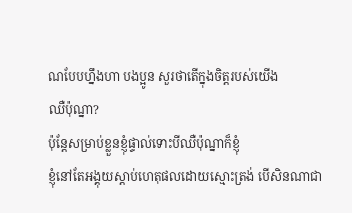ណបែបហ្នឹងហា បងប្អូន សួរថាតើក្នុងចិត្តរបស់យើង
ឈឺប៉ុណ្នា?
ប៉ុន្តែសម្រាប់ខ្លួនខ្ញុំផ្ទាល់ទោះបីឈឺប៉ុណ្នាក៏ខ្ញុំ
ខ្ញុំនៅតែអង្គុយស្តាប់ហេតុផលដោយស្មោះត្រង់ បើសិនណាជា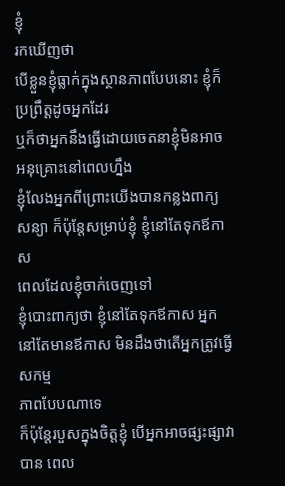ខ្ញុំ
រកឃើញថា
បើខ្លួនខ្ញុំធ្លាក់ក្នុងស្ថានភាពបែបនោះ ខ្ញុំក៏ប្រព្រឹត្តដូចអ្នកដែរ
ឬក៏ថាអ្នកនឹងធ្វើដោយចេតនាខ្ញុំមិនអាចអនុគ្រោះនៅពេលហ្នឹង
ខ្ញុំលែងអ្នកពីព្រោះយើងបានកន្លងពាក្យសន្យា ក៏ប៉ុន្តែសម្រាប់ខ្ញុំ ខ្ញុំនៅតែទុកឪកាស
ពេលដែលខ្ញុំចាក់ចេញទៅ
ខ្ញុំបោះពាក្យថា ខ្ញុំនៅតែទុកឪកាស អ្នកនៅតែមានឪកាស មិនដឹងថាតើអ្នកត្រូវធ្វើសកម្ម
ភាពបែបណាទេ
ក៏ប៉ុន្តែរបួសក្នុងចិត្តខ្ញុំ បើអ្នកអាចផ្សះផ្សាវាបាន ពេល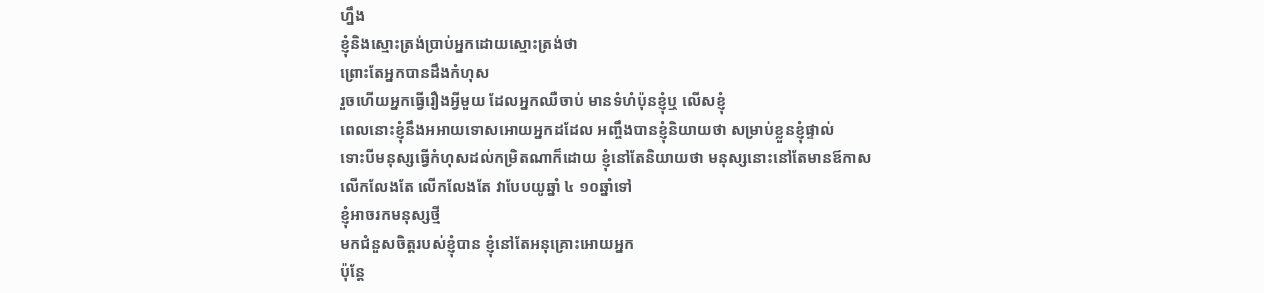ហ្នឹង
ខ្ញុំនិងស្មោះត្រង់ប្រាប់អ្នកដោយស្មោះត្រង់ថា
ព្រោះតែអ្នកបានដឹងកំហុស
រួចហើយអ្នកធ្វើរឿងអ្វីមួយ ដែលអ្នកឈឺចាប់ មានទំហំប៉ុនខ្ញុំឬ លើសខ្ញុំ
ពេលនោះខ្ញុំនឹងអអាយទោសអោយអ្នកដដែល អញ្ចឹងបានខ្ញុំនិយាយថា សម្រាប់ខ្លួនខ្ញុំផ្ទាល់
ទោះបីមនុស្សធ្វើកំហុសដល់កម្រិតណាក៏ដោយ ខ្ញុំនៅតែនិយាយថា មនុស្សនោះនៅតែមានឪកាស
លើកលែងតែ លើកលែងតែ វាបែបយូឆ្នាំ ៤ ១០ឆ្នាំទៅ
ខ្ញុំអាចរកមនុស្សថ្មី
មកជំនួសចិត្តរបស់ខ្ញុំបាន ខ្ញុំនៅតែអនុគ្រោះអោយអ្នក
ប៉ុន្តែ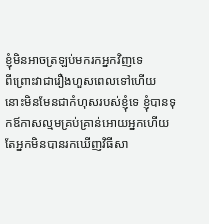ខ្ញុំមិនអាចត្រឡប់មករកអ្នកវិញទេ
ពីព្រោះវាជារឿងហួសពេលទៅហើយ
នោះមិនមែនជាកំហុសរបស់ខ្ញុំទេ ខ្ញុំបានទុកឪកាសល្មមគ្រប់គ្រាន់អោយអ្នកហើយ
តែអ្នកមិនបានរកឃើញវិធីសា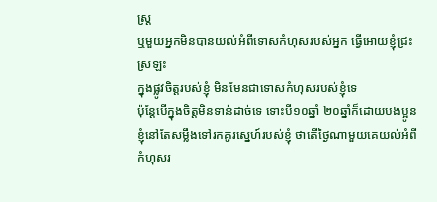ស្ត្រ
ឬមួយអ្នកមិនបានយល់អំពីទោសកំហុសរបស់អ្នក ធ្វើអោយខ្ញុំជ្រះស្រឡះ
ក្នុងផ្លូវចិត្តរបស់ខ្ញុំ មិនមែនជាទោសកំហុសរបស់ខ្ញុំទេ
ប៉ុន្តែបើក្នុងចិត្តមិនទាន់ដាច់ទេ ទោះបី១០ឆ្នាំ ២០ឆ្នាំក៏ដោយបងប្អូន
ខ្ញុំនៅតែសម្លឹងទៅរកគូរស្នេហ៍របស់ខ្ញុំ ថាតើថ្ងៃណាមួយគេយល់អំពីកំហុសរ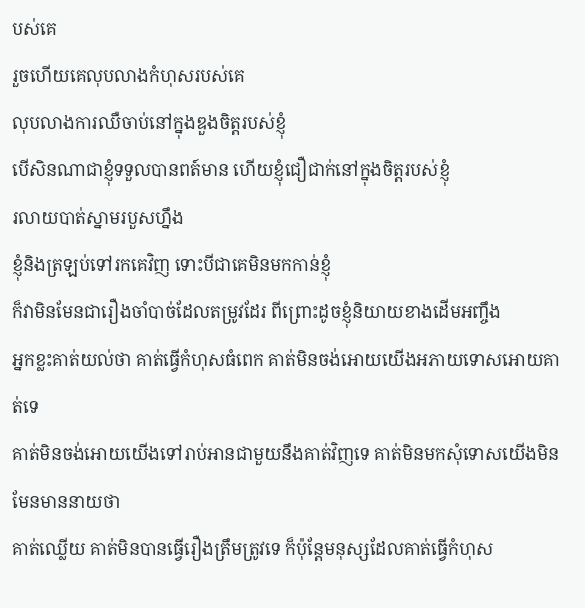បស់គេ
រួចហើយគេលុបលាងកំហុសរបស់គេ
លុបលាងការឈឺចាប់នៅក្នុងឌួងចិត្តរបស់ខ្ញុំ
បើសិនណាជាខ្ញុំទទួលបានពត៍មាន ហើយខ្ញុំជឿជាក់នៅក្នុងចិត្តរបស់ខ្ញុំ
រលាយបាត់ស្នាមរបួសហ្នឹង
ខ្ញុំនិងត្រឡប់ទៅរកគេវិញ ទោះបីជាគេមិនមកកាន់ខ្ញុំ
ក៏វាមិនមែនជារឿងចាំបាច់ដែលតម្រូវដែរ ពីព្រោះដូចខ្ញុំនិយាយខាងដើមអញ្ចឹង
អ្នកខ្លះគាត់យល់ថា គាត់ធ្វើកំហុសធំពេក គាត់មិនចង់អោយយើងអភាយទោសអោយគាត់ទេ
គាត់មិនចង់អោយយើងទៅរាប់អានជាមួយនឹងគាត់វិញទេ គាត់មិនមកសុំទោសយើងមិនមែនមាននាយថា
គាត់ឈ្លើយ គាត់មិនបានធ្វើរឿងត្រឹមត្រូវទេ ក៏ប៉ុន្តែមនុស្សដែលគាត់ធ្វើកំហុស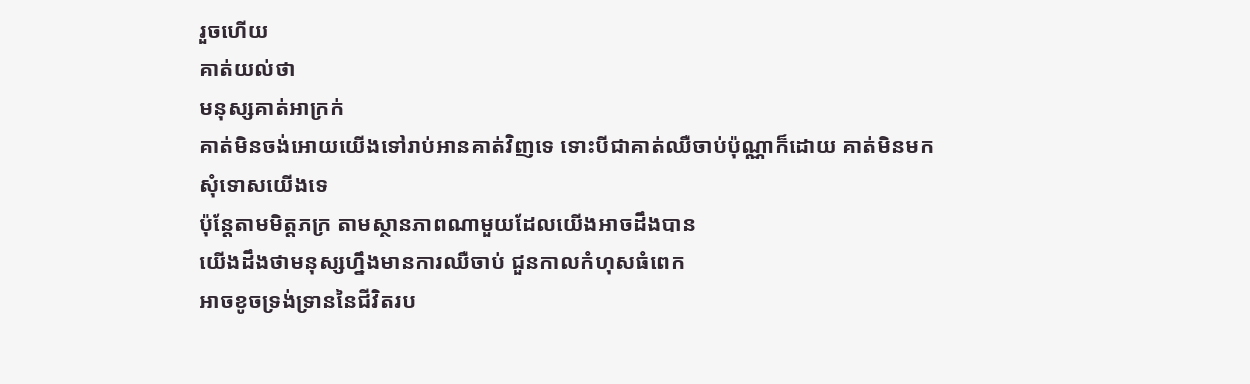រួចហើយ
គាត់យល់ថា
មនុស្សគាត់អាក្រក់
គាត់មិនចង់អោយយើងទៅរាប់អានគាត់វិញទេ ទោះបីជាគាត់ឈឺចាប់ប៉ុណ្ណាក៏ដោយ គាត់មិនមក
សុំទោសយើងទេ
ប៉ុន្តែតាមមិត្តភក្រ តាមស្ថានភាពណាមួយដែលយើងអាចដឹងបាន
យើងដឹងថាមនុស្សហ្នឹងមានការឈឺចាប់ ជួនកាលកំហុសធំពេក
អាចខូចទ្រង់ទ្រាននៃជីវិតរប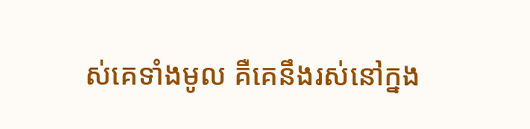ស់គេទាំងមូល គឺគេនឹងរស់នៅក្នង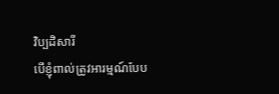វិប្បដិសារី
បើខ្ញុំពាល់ត្រូវអារម្មណ៍បែប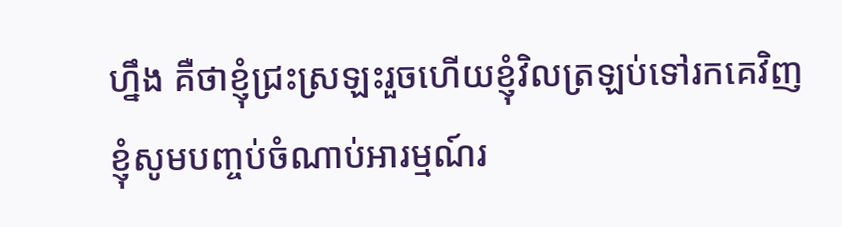ហ្នឹង គឺថាខ្ញុំជ្រះស្រឡះរួចហើយខ្ញុំវិលត្រឡប់ទៅរកគេវិញ
ខ្ញុំសូមបញ្ចប់ចំណាប់អារម្មណ៍រ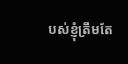បស់ខ្ញុំត្រឹមតែ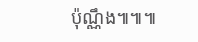ប៉ុណ្ណឹង៕៕៕